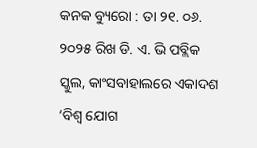କନକ ବ୍ୟୁରୋ : ତା ୨୧. ୦୬. ୨୦୨୫ ରିଖ ଡି. ଏ. ଭି ପବ୍ଲିକ ସ୍କୁଲ, କାଂସବାହାଲରେ ଏକାଦଶ ‘ବିଶ୍ବ ଯୋଗ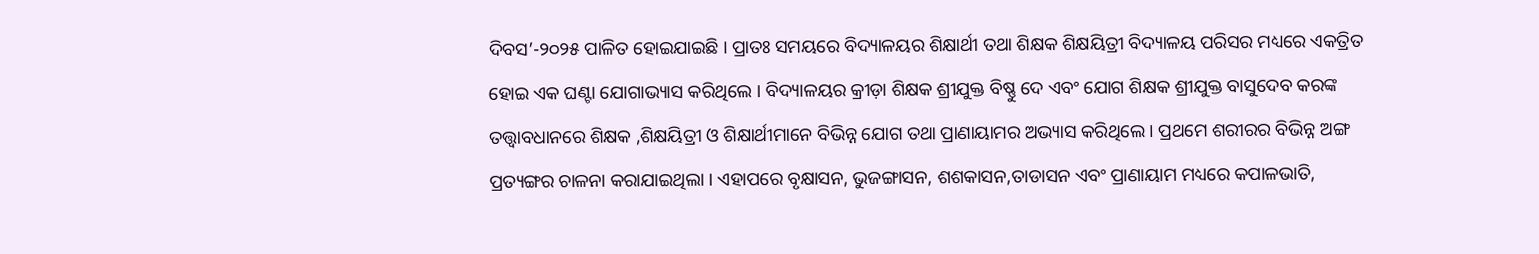ଦିବସ’-୨୦୨୫ ପାଳିତ ହୋଇଯାଇଛି । ପ୍ରାତଃ ସମୟରେ ବିଦ୍ୟାଳୟର ଶିକ୍ଷାର୍ଥୀ ତଥା ଶିକ୍ଷକ ଶିକ୍ଷୟିତ୍ରୀ ବିଦ୍ୟାଳୟ ପରିସର ମଧ୍ୟରେ ଏକତ୍ରିତ ହୋଇ ଏକ ଘଣ୍ଟା ଯୋଗାଭ୍ୟାସ କରିଥିଲେ । ବିଦ୍ୟାଳୟର କ୍ରୀଡ଼ା ଶିକ୍ଷକ ଶ୍ରୀଯୁକ୍ତ ବିଷ୍ଣୁ ଦେ ଏବଂ ଯୋଗ ଶିକ୍ଷକ ଶ୍ରୀଯୁକ୍ତ ବାସୁଦେବ କରଙ୍କ ତତ୍ତ୍ଵାବଧାନରେ ଶିକ୍ଷକ ,ଶିକ୍ଷୟିତ୍ରୀ ଓ ଶିକ୍ଷାର୍ଥୀମାନେ ବିଭିନ୍ନ ଯୋଗ ତଥା ପ୍ରାଣାୟାମର ଅଭ୍ୟାସ କରିଥିଲେ । ପ୍ରଥମେ ଶରୀରର ବିଭିନ୍ନ ଅଙ୍ଗ ପ୍ରତ୍ୟଙ୍ଗର ଚାଳନା କରାଯାଇଥିଲା । ଏହାପରେ ବୃକ୍ଷାସନ, ଭୁଜଙ୍ଗାସନ, ଶଶକାସନ,ତାଡାସନ ଏବଂ ପ୍ରାଣାୟାମ ମଧ୍ୟରେ କପାଳଭାତି,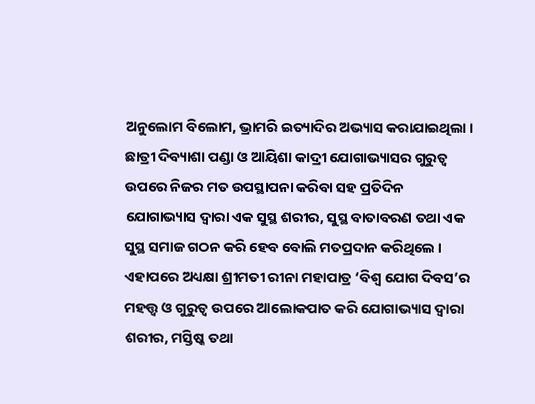ଅନୁଲୋମ ବିଲୋମ, ଭ୍ରାମରି ଇତ୍ୟାଦିର ଅଭ୍ୟାସ କରାଯାଇଥିଲା । ଛାତ୍ରୀ ଦିବ୍ୟାଶା ପଣ୍ଡା ଓ ଆୟିଶା କାଦ୍ରୀ ଯୋଗାଭ୍ୟାସର ଗୁରୁତ୍ବ ଉପରେ ନିଜର ମତ ଉପସ୍ଥାପନା କରିବା ସହ ପ୍ରତିଦିନ ଯୋଗାଭ୍ୟାସ ଦ୍ଵାରା ଏକ ସୁସ୍ଥ ଶରୀର, ସୁସ୍ଥ ବାତାବରଣ ତଥା ଏକ ସୁସ୍ଥ ସମାଜ ଗଠନ କରି ହେବ ବୋଲି ମତପ୍ରଦାନ କରିଥିଲେ । ଏହାପରେ ଅଧ୍ୟକ୍ଷା ଶ୍ରୀମତୀ ରୀନା ମହାପାତ୍ର ‘ବିଶ୍ବ ଯୋଗ ଦିବସ’ର ମହତ୍ତ୍ଵ ଓ ଗୁରୁତ୍ବ ଉପରେ ଆଲୋକପାତ କରି ଯୋଗାଭ୍ୟାସ ଦ୍ଵାରା ଶରୀର, ମସ୍ତିଷ୍କ ତଥା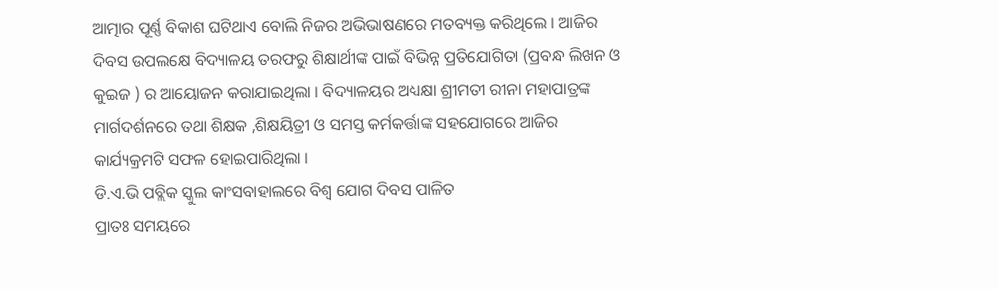ଆତ୍ମାର ପୂର୍ଣ୍ଣ ବିକାଶ ଘଟିଥାଏ ବୋଲି ନିଜର ଅଭିଭାଷଣରେ ମତବ୍ୟକ୍ତ କରିଥିଲେ । ଆଜିର ଦିବସ ଉପଲକ୍ଷେ ବିଦ୍ୟାଳୟ ତରଫରୁ ଶିକ୍ଷାର୍ଥୀଙ୍କ ପାଇଁ ବିଭିନ୍ନ ପ୍ରତିଯୋଗିତା (ପ୍ରବନ୍ଧ ଲିଖନ ଓ କୁଇଜ ) ର ଆୟୋଜନ କରାଯାଇଥିଲା । ବିଦ୍ୟାଳୟର ଅଧ୍ୟକ୍ଷା ଶ୍ରୀମତୀ ରୀନା ମହାପାତ୍ରଙ୍କ ମାର୍ଗଦର୍ଶନରେ ତଥା ଶିକ୍ଷକ ,ଶିକ୍ଷୟିତ୍ରୀ ଓ ସମସ୍ତ କର୍ମକର୍ତ୍ତାଙ୍କ ସହଯୋଗରେ ଆଜିର କାର୍ଯ୍ୟକ୍ରମଟି ସଫଳ ହୋଇପାରିଥିଲା ।
ଡି.ଏ.ଭି ପବ୍ଲିକ ସ୍କୁଲ କାଂସବାହାଲରେ ବିଶ୍ୱ ଯୋଗ ଦିବସ ପାଳିତ
ପ୍ରାତଃ ସମୟରେ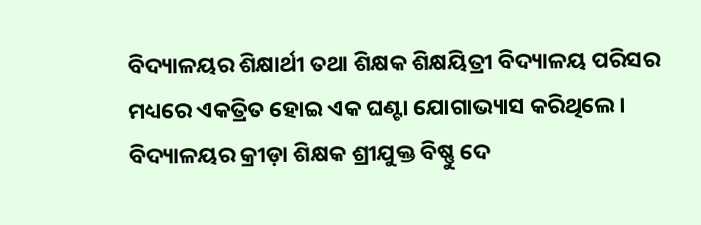ବିଦ୍ୟାଳୟର ଶିକ୍ଷାର୍ଥୀ ତଥା ଶିକ୍ଷକ ଶିକ୍ଷୟିତ୍ରୀ ବିଦ୍ୟାଳୟ ପରିସର ମଧ୍ୟରେ ଏକତ୍ରିତ ହୋଇ ଏକ ଘଣ୍ଟା ଯୋଗାଭ୍ୟାସ କରିଥିଲେ । ବିଦ୍ୟାଳୟର କ୍ରୀଡ଼ା ଶିକ୍ଷକ ଶ୍ରୀଯୁକ୍ତ ବିଷ୍ଣୁ ଦେ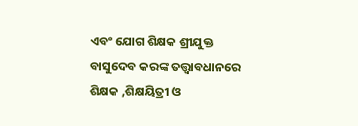ଏବଂ ଯୋଗ ଶିକ୍ଷକ ଶ୍ରୀଯୁକ୍ତ ବାସୁଦେବ କରଙ୍କ ତତ୍ତ୍ଵାବଧାନରେ ଶିକ୍ଷକ ,ଶିକ୍ଷୟିତ୍ରୀ ଓ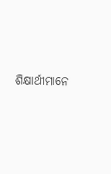ଶିକ୍ଷାର୍ଥୀମାନେ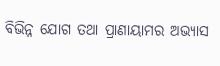ବିଭିନ୍ନ ଯୋଗ ତଥା ପ୍ରାଣାୟାମର ଅଭ୍ୟାସ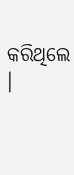କରିଥିଲେ ।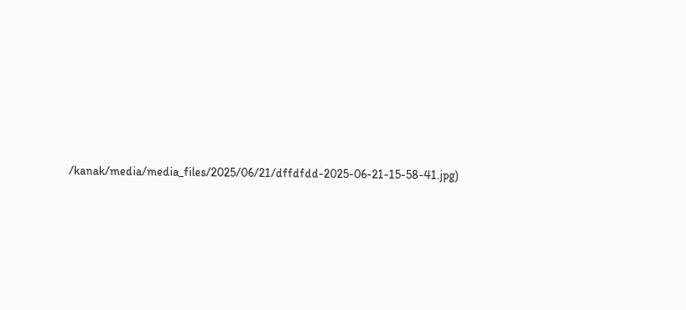/kanak/media/media_files/2025/06/21/dffdfdd-2025-06-21-15-58-41.jpg)